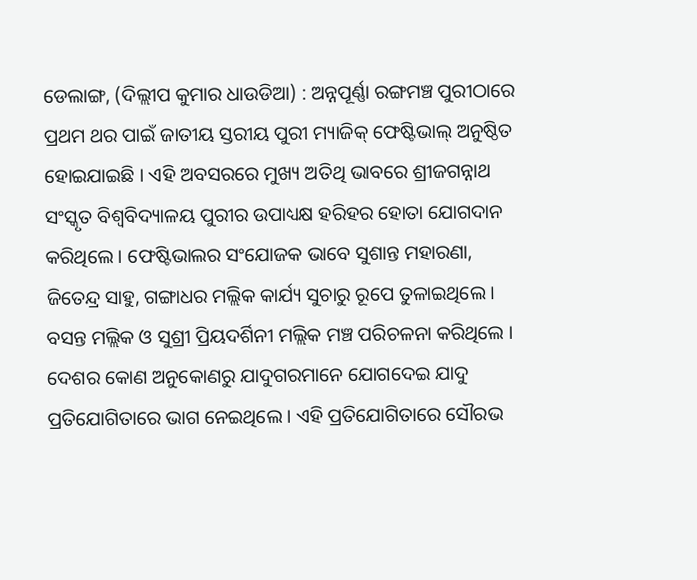ଡେଲାଙ୍ଗ, (ଦିଲ୍ଲୀପ କୁମାର ଧାଉଡିଆ) : ଅନ୍ନପୂର୍ଣ୍ଣା ରଙ୍ଗମଞ୍ଚ ପୁରୀଠାରେ ପ୍ରଥମ ଥର ପାଇଁ ଜାତୀୟ ସ୍ତରୀୟ ପୁରୀ ମ୍ୟାଜିକ୍ ଫେଷ୍ଟିଭାଲ୍ ଅନୁଷ୍ଠିତ ହୋଇଯାଇଛି । ଏହି ଅବସରରେ ମୁଖ୍ୟ ଅତିଥି ଭାବରେ ଶ୍ରୀଜଗନ୍ନାଥ ସଂସ୍କୃତ ବିଶ୍ଵବିଦ୍ୟାଳୟ ପୁରୀର ଉପାଧ୍ୟକ୍ଷ ହରିହର ହୋତା ଯୋଗଦାନ କରିଥିଲେ । ଫେଷ୍ଟିଭାଲର ସଂଯୋଜକ ଭାବେ ସୁଶାନ୍ତ ମହାରଣା, ଜିତେନ୍ଦ୍ର ସାହୁ, ଗଙ୍ଗାଧର ମଲ୍ଲିକ କାର୍ଯ୍ୟ ସୁଚାରୁ ରୂପେ ତୁଳାଇଥିଲେ । ବସନ୍ତ ମଲ୍ଲିକ ଓ ସୁଶ୍ରୀ ପ୍ରିୟଦର୍ଶିନୀ ମଲ୍ଲିକ ମଞ୍ଚ ପରିଚଳନା କରିଥିଲେ । ଦେଶର କୋଣ ଅନୁକୋଣରୁ ଯାଦୁଗରମାନେ ଯୋଗଦେଇ ଯାଦୁ ପ୍ରତିଯୋଗିତାରେ ଭାଗ ନେଇଥିଲେ । ଏହି ପ୍ରତିଯୋଗିତାରେ ସୌରଭ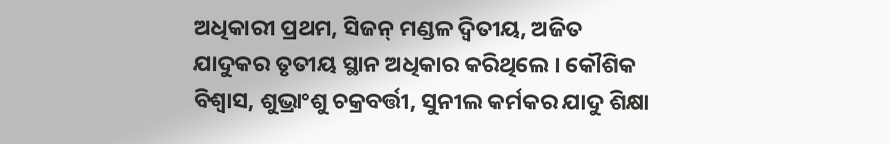ଅଧିକାରୀ ପ୍ରଥମ, ସିଜନ୍ ମଣ୍ଡଳ ଦ୍ୱିତୀୟ, ଅଜିତ ଯାଦୁକର ତୃତୀୟ ସ୍ଥାନ ଅଧିକାର କରିଥିଲେ । କୌଶିକ ବିଶ୍ୱାସ, ଶୁଭ୍ରାଂଶୁ ଚକ୍ରବର୍ତ୍ତୀ, ସୁନୀଲ କର୍ମକର ଯାଦୁ ଶିକ୍ଷା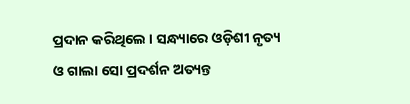ପ୍ରଦାନ କରିଥିଲେ । ସନ୍ଧ୍ୟାରେ ଓଡ଼ିଶୀ ନୃତ୍ୟ ଓ ଗାଲା ସୋ ପ୍ରଦର୍ଶନ ଅତ୍ୟନ୍ତ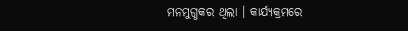ମନମୁଗ୍ଧକର ଥିଲା । କାର୍ଯ୍ୟକ୍ରମରେ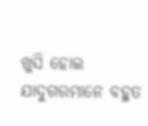ଖୁସି ହୋଇ ଯାଦୁଗରମାନେ ବହୁତ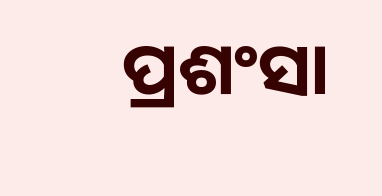ପ୍ରଶଂସା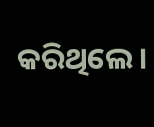କରିଥିଲେ ।